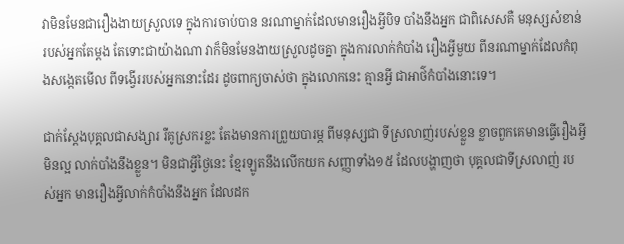វាមិនមែនជារឿងងាយស្រួលទេ ក្នុងការចាប់បាន នរណាម្នាក់ដែលមានរឿងអ្វីបិទ បាំងនឹងអ្នក ជាពិសេសគឺ មនុស្សសំខាន់ របស់អ្នកតែម្តង តែទោះជាយ៉ាងណា វាក៏មិនមែនងាយស្រួលដូចគ្នា ក្នុងការលាក់កំបាំង រឿងអ្វីមួយ ពីនរណាម្នាក់ដែលកំពុងសង្កេតមើល ពីទង្វើររបស់អ្នកនោះដែរ ដូចពាក្យចាស់ថា ក្នុងលោកនេះ គ្មានអ្វី ជាអាថ៌កំបាំងនោះទេ។

ជាក់ស្តែងបុគ្គលជាសង្សារ រឺគូស្រករខ្លះ តែងមានការព្រួយបារម្ភ ពីមនុស្សជា ទីស្រលាញ់របស់ខ្លួន ខ្លាចពួកគេមានធ្វើរឿងអ្វីមិនល្អ លាក់បាំងនឹងខ្លួន។ មិនជាអ្វីថ្ងៃនេះ ខ្មែរឡូតនឹងលើកយក សញ្ញាទាំង១៥ ដែលបង្ហាញថា បុគ្គលជាទីស្រលាញ់ របស់អ្នក មានរឿងអ្វីលាក់កំបាំងនឹងអ្នក ដែលដក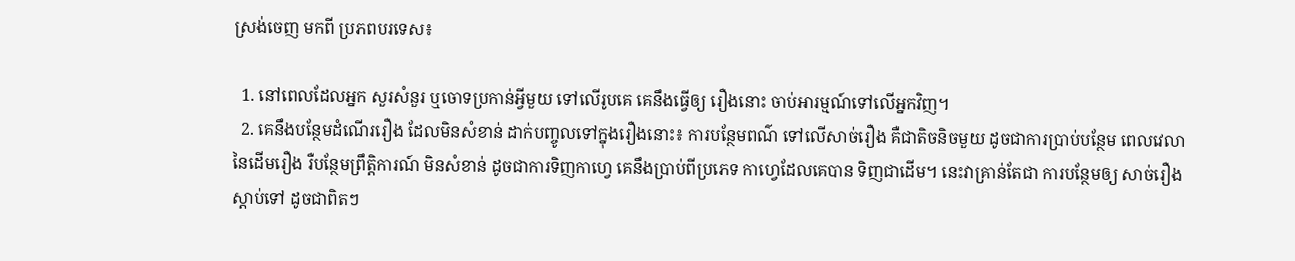ស្រង់ចេញ មកពី ប្រភពបរទេស៖

  1. នៅពេលដែលអ្នក សួរសំនួរ ឬចោទប្រកាន់អ្វីមួយ ទៅលើរូបគេ គេនឹងធ្វើឲ្យ រឿងនោះ ចាប់អារម្មណ៍ទៅលើអ្នកវិញ។
  2. គេនឹងបន្ថែមដំណើររឿង ដែលមិនសំខាន់ ដាក់បញ្ចូលទៅក្នុងរឿងនោះ៖ ការបន្ថែមពណ៌ ទៅលើសាច់រឿង គឺជាតិចនិចមួយ ដូចជាការប្រាប់បន្ថែម ពេលវេលានៃដើមរឿង រឺបន្ថែមព្រឹត្តិការណ៍ មិនសំខាន់ ដូចជាការទិញកាហ្វេ គេនឹងប្រាប់ពីប្រភេទ កាហ្វេដែលគេបាន ទិញជាដើម។ នេះវាគ្រាន់តែជា ការបន្ថែមឲ្យ សាច់រឿងស្តាប់ទៅ ដូចជាពិតៗ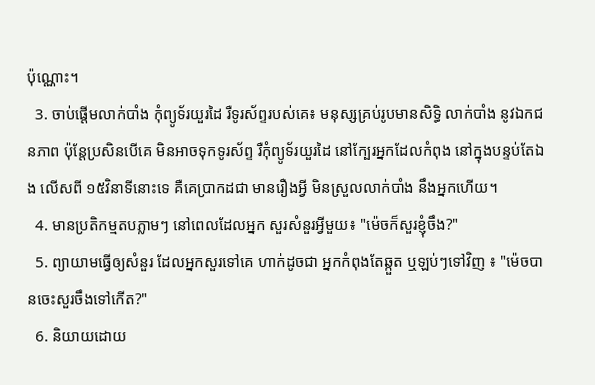ប៉ុណ្ណោះ។
  3. ចាប់ផ្តើមលាក់បាំង កុំព្យូទ័រយួរដៃ រឺទូរស័ព្ទរបស់គេ៖ មនុស្សគ្រប់រូបមានសិទ្ធិ លាក់បាំង នូវឯកជនភាព ប៉ុន្តែប្រសិនបើគេ មិនអាចទុកទូរស័ព្ទ រឺកុំព្យូទ័រយួរដៃ នៅក្បែរអ្នកដែលកំពុង នៅក្នុងបន្ទប់តែឯង លើសពី ១៥វិនាទីនោះទេ គឺគេប្រាកដជា មានរឿងអ្វី មិនស្រួលលាក់បាំង នឹងអ្នកហើយ។
  4. មានប្រតិកម្មតបភ្លាមៗ នៅពេលដែលអ្នក សួរសំនួរអ្វីមួយ៖ "ម៉េចក៏សួរខ្ញុំចឹង?"
  5. ព្យាយាមធ្វើឲ្យសំនួរ ដែលអ្នកសួរទៅគេ ហាក់ដូចជា អ្នកកំពុងតែឆ្កួត ឬឡប់ៗទៅវិញ ៖ "ម៉េចបានចេះសួរចឹងទៅកើត?"
  6. និយាយដោយ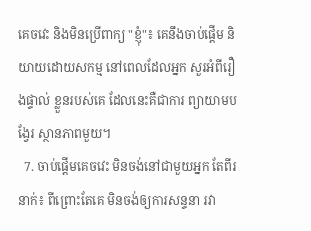គេចវេះ និងមិនប្រើពាក្យ "ខ្ញុំ"៖ គេនឹងចាប់ផ្តើម និយាយដោយសកម្ម នៅពេលដែលអ្នក សួរអំពីរឿងផ្ទាល់ ខ្លួនរបស់គេ ដែលនេះគឺជាការ ព្យាយាមបង្វែរ ស្ថានភាពមួយ។
  7. ចាប់ផ្តើមគេចវេះ មិនចង់នៅជាមួយអ្នក តែពីរនាក់៖ ពីព្រោះតែគេ មិនចង់ឲ្យការសន្ទនា រវា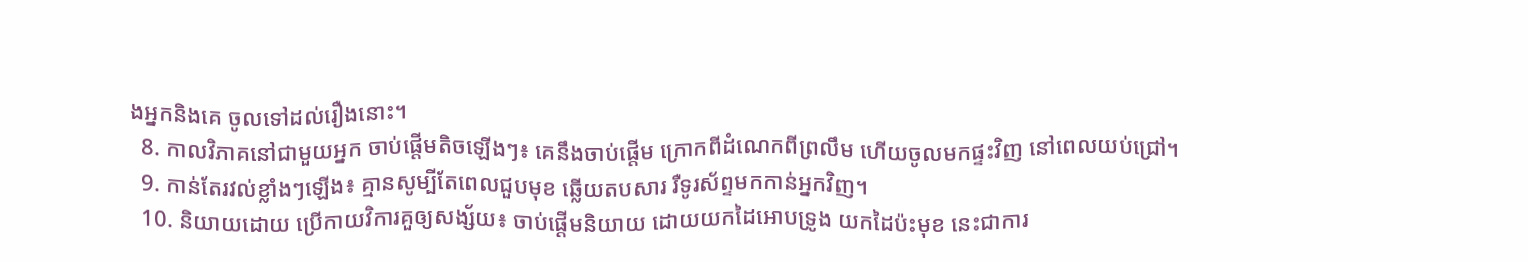ងអ្នកនិងគេ ចូលទៅដល់រឿងនោះ។
  8. កាលវិភាគនៅជាមួយអ្នក ចាប់ផ្តើមតិចឡើងៗ៖ គេនឹងចាប់ផ្តើម ក្រោកពីដំណេកពីព្រលឹម ហើយចូលមកផ្ទះវិញ នៅពេលយប់ជ្រៅ។
  9. កាន់តែរវល់ខ្លាំងៗឡើង៖ គ្មានសូម្បីតែពេលជួបមុខ ឆ្លើយតបសារ រឺទូរស័ព្ទមកកាន់អ្នកវិញ។
  10. និយាយដោយ ប្រើកាយវិការគួឲ្យសង្ស័យ៖ ចាប់ផ្តើមនិយាយ ដោយយកដៃអោបទ្រូង យកដៃប៉ះមុខ នេះជាការ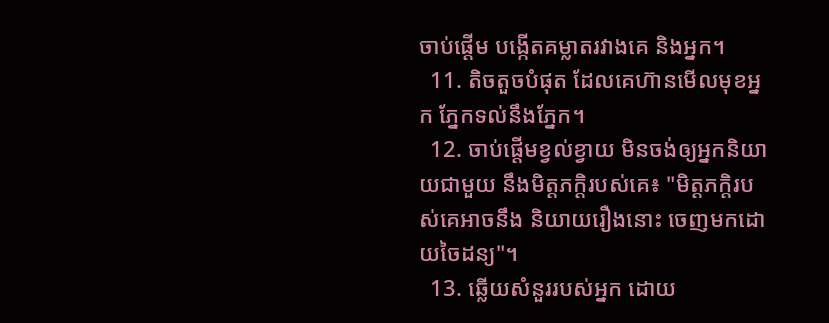ចាប់ផ្តើម បង្កើតគម្លាតរវាងគេ និងអ្នក។
  11. តិចតួចបំផុត ដែលគេហ៊ានមើលមុខអ្នក ភ្នែកទល់នឹងភ្នែក។
  12. ចាប់ផ្តើមខ្វល់ខ្វាយ មិនចង់ឲ្យអ្នកនិយាយជាមួយ នឹងមិត្តភក្តិរបស់គេ៖ "មិត្តភក្តិរបស់គេអាចនឹង និយាយរឿងនោះ ចេញមកដោយចៃដន្យ"។
  13. ឆ្លើយសំនួររបស់អ្នក ដោយ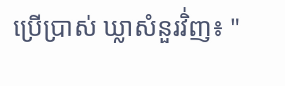ប្រើប្រាស់ ឃ្លាសំនួរវិ់ញ៖ "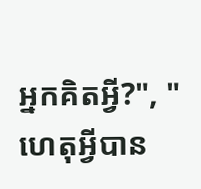អ្នកគិតអ្វី?", "ហេតុអ្វីបាន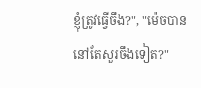ខ្ញុំត្រូវធ្វើចឹង?", "ម៉េចបាននៅតែសួរចឹងទៀត?"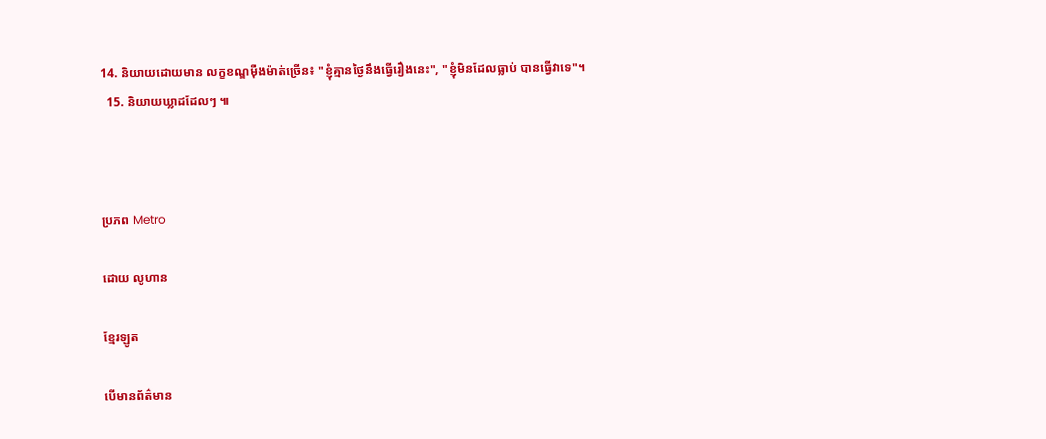14. និយាយដោយមាន លក្ខខណ្ឌមុឺងម៉ាត់ច្រើន៖ "ខ្ញុំគ្មានថ្ងៃនឹងធ្វើរឿងនេះ", "ខ្ញុំមិនដែលធ្លាប់ បានធ្វើវាទេ"។
  15. និយាយឃ្លាដដែលៗ ៕



ប្រភព Metro

ដោយ លូហាន

ខ្មែរឡូត

បើមានព័ត៌មាន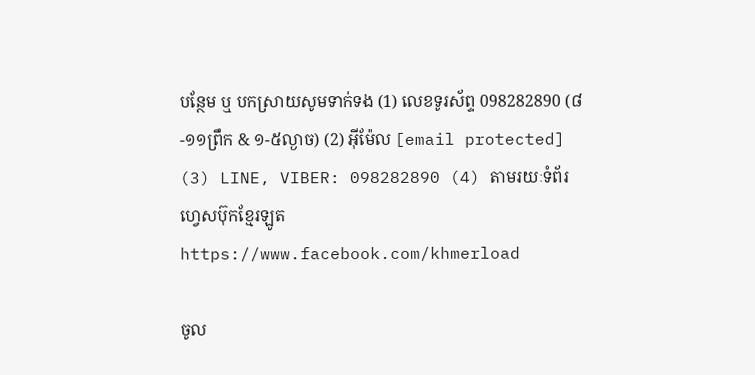បន្ថែម ឬ បកស្រាយសូមទាក់ទង (1) លេខទូរស័ព្ទ 098282890 (៨-១១ព្រឹក & ១-៥ល្ងាច) (2) អ៊ីម៉ែល [email protected] (3) LINE, VIBER: 098282890 (4) តាមរយៈទំព័រហ្វេសប៊ុកខ្មែរឡូត https://www.facebook.com/khmerload

ចូល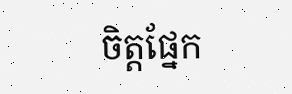ចិត្តផ្នែក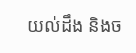យល់ដឹង និងច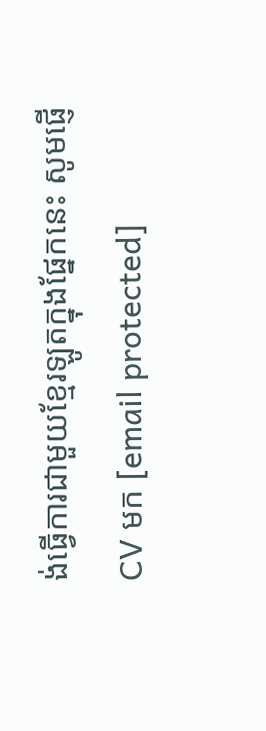ង់ធ្វើការជាមួយខ្មែរឡូតក្នុងផ្នែកនេះ សូមផ្ញើ CV មក [email protected]